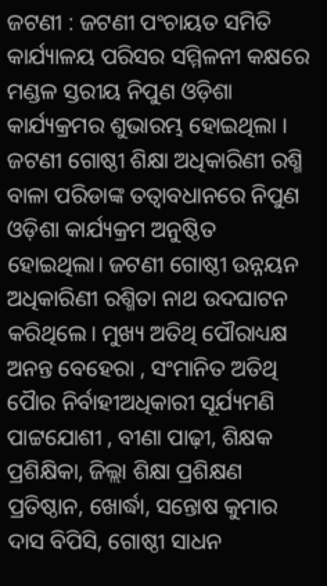ଜଟଣୀ : ଜଟଣୀ ପଂଚାୟତ ସମିତି କାର୍ଯ୍ୟାଳୟ ପରିସର ସମ୍ମିଳନୀ କକ୍ଷରେ ମଣ୍ଡଳ ସ୍ତରୀୟ ନିପୁଣ ଓଡ଼ିଶା କାର୍ଯ୍ୟକ୍ରମର ଶୁଭାରମ୍ଭ ହୋଇଥିଲା । ଜଟଣୀ ଗୋଷ୍ଠୀ ଶିକ୍ଷା ଅଧିକାରିଣୀ ରଶ୍ମି ବାଳା ପରିଡାଙ୍କ ତତ୍ୱାବଧାନରେ ନିପୁଣ ଓଡ଼ିଶା କାର୍ଯ୍ୟକ୍ରମ ଅନୁଷ୍ଠିତ ହୋଇଥିଲା। ଜଟଣୀ ଗୋଷ୍ଠୀ ଉନ୍ନୟନ ଅଧିକାରିଣୀ ରଶ୍ମିତା ନାଥ ଉଦଘାଟନ କରିଥିଲେ। ମୁଖ୍ୟ ଅତିଥି ପୌରାଧ୍ୟକ୍ଷ ଅନନ୍ତ ବେହେରା , ସଂମାନିତ ଅତିଥି ପୋୖର ନିର୍ବାହୀଅଧିକାରୀ ସୂର୍ଯ୍ୟମଣି ପାଟ୍ଟଯୋଶୀ , ବୀଣା ପାଢ଼ୀ, ଶିକ୍ଷକ ପ୍ରଶିକ୍ଷିକା, ଜିଲ୍ଲା ଶିକ୍ଷା ପ୍ରଶିକ୍ଷଣ ପ୍ରତିଷ୍ଠାନ, ଖୋର୍ଦ୍ଧା, ସନ୍ତୋଷ କୁମାର ଦାସ ବିପିସି, ଗୋଷ୍ଠୀ ସାଧନ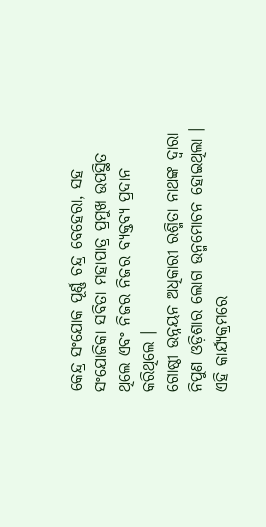କେନ୍ଦ୍ର ସଂଯୋକ ପୂର୍ଣ୍ଣ ଚନ୍ଦ୍ର ବେହେରା, ସହ ସଂଯୋଜିକା ସବିତା ମହାପାତ୍ର ପ୍ରମୁଖ ଉପସ୍ଥିତ ଥିଲେ ଏବଂ ନିଜର ନିଜର ବ୍ୟକ୍ତବ୍ୟ ପ୍ରଦାନ କରିଥିଲେ ।
ଗୋଷ୍ଠୀ ଉନ୍ନୟନ ଅଧିକାରୀ ରଶ୍ମିତା ନାଥଙ୍କ ଦ୍ୱାରା ନିପୁଣ ଓଡ଼ିଶାର ଲୋଗ ଉନ୍ମମୋଚନ ହୋଇଥିଲା । ଏହି କାର୍ଯ୍ୟକ୍ରମରେ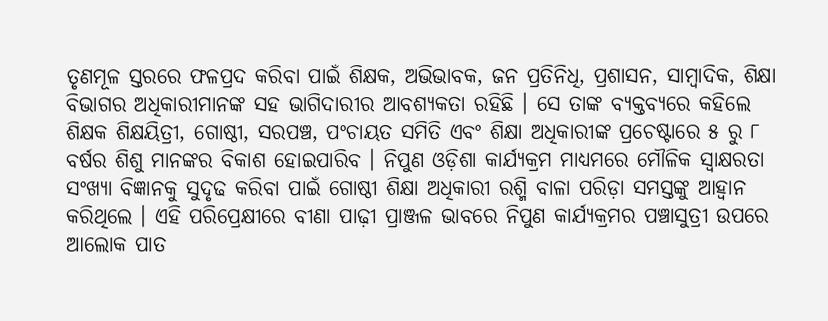ତୃଣମୂଳ ସ୍ତରରେ ଫଳପ୍ରଦ କରିବା ପାଇଁ ଶିକ୍ଷକ, ଅଭିଭାବକ, ଜନ ପ୍ରତିନିଧି, ପ୍ରଶାସନ, ସାମ୍ବାଦିକ, ଶିକ୍ଷା ବିଭାଗର ଅଧିକାରୀମାନଙ୍କ ସହ ଭାଗିଦାରୀର ଆବଶ୍ୟକତା ରହିଛି । ସେ ତାଙ୍କ ବ୍ୟକ୍ତବ୍ୟରେ କହିଲେ ଶିକ୍ଷକ ଶିକ୍ଷୟିତ୍ରୀ, ଗୋଷ୍ଠୀ, ସରପଞ୍ଚ, ପଂଚାୟତ ସମିତି ଏବଂ ଶିକ୍ଷା ଅଧିକାରୀଙ୍କ ପ୍ରଚେଷ୍ଟାରେ ୫ ରୁ ୮ ବର୍ଷର ଶିଶୁ ମାନଙ୍କର ବିକାଶ ହୋଇପାରିବ । ନିପୁଣ ଓଡ଼ିଶା କାର୍ଯ୍ୟକ୍ରମ ମାଧ୍ୟମରେ ମୌଳିକ ସ୍ଵାକ୍ଷରତା ସଂଖ୍ୟା ବିଜ୍ଞାନକୁ ସୁଦୃଢ କରିବା ପାଇଁ ଗୋଷ୍ଠୀ ଶିକ୍ଷା ଅଧିକାରୀ ରଶ୍ମି ବାଳା ପରିଡ଼ା ସମସ୍ତଙ୍କୁ ଆହ୍ୱାନ କରିଥିଲେ । ଏହି ପରିପ୍ରେକ୍ଷୀରେ ବୀଣା ପାଢ଼ୀ ପ୍ରାଞ୍ଜଳ ଭାବରେ ନିପୁଣ କାର୍ଯ୍ୟକ୍ରମର ପଞ୍ଚାସୁତ୍ରୀ ଉପରେ ଆଲୋକ ପାତ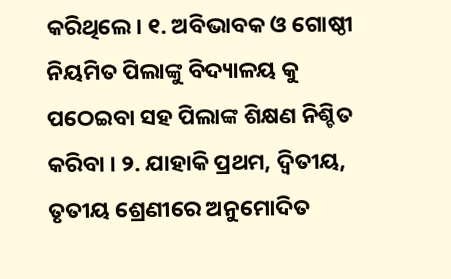କରିଥିଲେ। ୧. ଅବିଭାବକ ଓ ଗୋଷ୍ଠୀ ନିୟମିତ ପିଲାଙ୍କୁ ବିଦ୍ୟାଳୟ କୁ ପଠେଇବା ସହ ପିଲାଙ୍କ ଶିକ୍ଷଣ ନିଶ୍ଚିତ କରିବା । ୨. ଯାହାକି ପ୍ରଥମ, ଦ୍ୱିତୀୟ, ତୃତୀୟ ଶ୍ରେଣୀରେ ଅନୁମୋଦିତ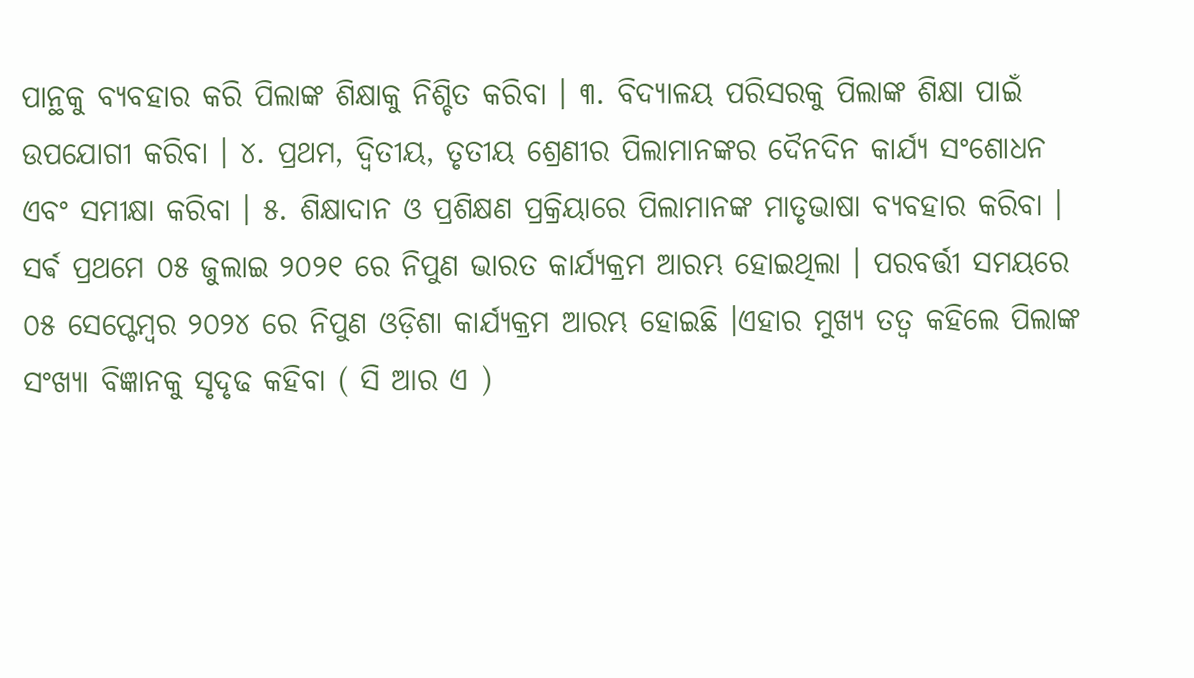ପାନ୍ଥକୁ ବ୍ୟବହାର କରି ପିଲାଙ୍କ ଶିକ୍ଷାକୁ ନିଶ୍ଚିତ କରିବା । ୩. ବିଦ୍ୟାଳୟ ପରିସରକୁ ପିଲାଙ୍କ ଶିକ୍ଷା ପାଇଁ ଉପଯୋଗୀ କରିବା । ୪. ପ୍ରଥମ, ଦ୍ୱିତୀୟ, ତୃତୀୟ ଶ୍ରେଣୀର ପିଲାମାନଙ୍କର ଦୈନଦିନ କାର୍ଯ୍ୟ ସଂଶୋଧନ ଏବଂ ସମୀକ୍ଷା କରିବା । ୫. ଶିକ୍ଷାଦାନ ଓ ପ୍ରଶିକ୍ଷଣ ପ୍ରକ୍ରିୟାରେ ପିଲାମାନଙ୍କ ମାତୃଭାଷା ବ୍ୟବହାର କରିବା ।
ସର୍ଵ ପ୍ରଥମେ ୦୫ ଜୁଲାଇ ୨୦୨୧ ରେ ନିପୁଣ ଭାରତ କାର୍ଯ୍ୟକ୍ରମ ଆରମ୍ଭ ହୋଇଥିଲା । ପରବର୍ତ୍ତୀ ସମୟରେ ୦୫ ସେପ୍ଟେମ୍ବର ୨୦୨୪ ରେ ନିପୁଣ ଓଡ଼ିଶା କାର୍ଯ୍ୟକ୍ରମ ଆରମ୍ଭ ହୋଇଛି ।ଏହାର ମୁଖ୍ୟ ତତ୍ୱ କହିଲେ ପିଲାଙ୍କ ସଂଖ୍ୟା ବିଜ୍ଞାନକୁ ସୃଦୃଢ କହିବା ( ସି ଆର ଏ )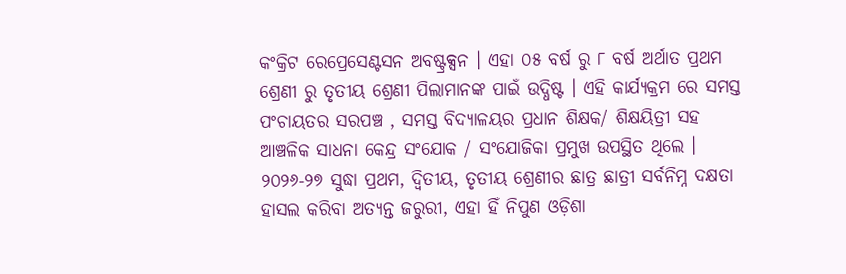କଂକ୍ରିଟ ରେପ୍ରେସେଣ୍ଟସନ ଅବଷ୍ଟ୍ରକ୍ସନ । ଏହା ୦୫ ବର୍ଷ ରୁ ୮ ବର୍ଷ ଅର୍ଥାତ ପ୍ରଥମ ଶ୍ରେଣୀ ରୁ ତୃତୀୟ ଶ୍ରେଣୀ ପିଲାମାନଙ୍କ ପାଇଁ ଉଦ୍ଧିଷ୍ଟ । ଏହି କାର୍ଯ୍ୟକ୍ରମ ରେ ସମସ୍ତ ପଂଚାୟତର ସରପଞ୍ଚ , ସମସ୍ତ ବିଦ୍ୟାଳୟର ପ୍ରଧାନ ଶିକ୍ଷକ/ ଶିକ୍ଷୟିତ୍ରୀ ସହ ଆଞ୍ଚଳିକ ସାଧନା କେନ୍ଦ୍ର ସଂଯୋକ / ସଂଯୋଜିକା ପ୍ରମୁଖ ଉପସ୍ଥିତ ଥିଲେ । ୨୦୨୬-୨୭ ସୁଦ୍ଧା ପ୍ରଥମ, ଦ୍ୱିତୀୟ, ତୃତୀୟ ଶ୍ରେଣୀର ଛାତ୍ର ଛାତ୍ରୀ ସର୍ବନିମ୍ନ ଦକ୍ଷତା ହାସଲ କରିବା ଅତ୍ୟନ୍ତ ଜରୁରୀ, ଏହା ହିଁ ନିପୁଣ ଓଡ଼ିଶା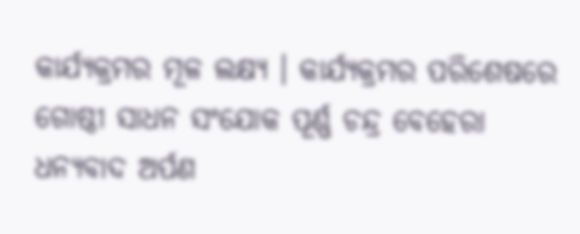କାର୍ଯ୍ୟକ୍ରମର ମୂଳ ଲକ୍ଷ୍ୟ । କାର୍ଯ୍ୟକ୍ରମର ପରିଶେଷରେ ଗୋଷ୍ଠୀ ସାଧନ ସଂଯୋକ ପୂର୍ଣ୍ଣ ଚନ୍ଦ୍ର ବେହେରା ଧନ୍ୟବାଦ ଅର୍ପଣ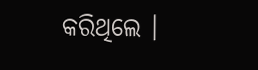କରିଥିଲେ ।